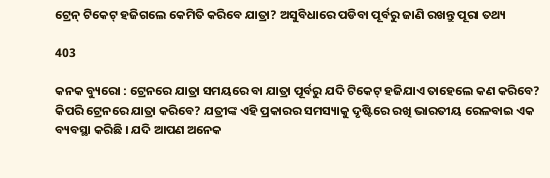ଟ୍ରେନ୍ ଟିକେଟ୍ ହଜିଗଲେ କେମିତି କରିବେ ଯାତ୍ରା? ଅସୁବିଧାରେ ପଡିବା ପୂର୍ବରୁ ଜାଣି ରଖନ୍ତୁ ପୂରା ତଥ୍ୟ

403

କନକ ବ୍ୟୁରୋ : ଟ୍ରେନରେ ଯାତ୍ରା ସମୟରେ ବା ଯାତ୍ରା ପୂର୍ବରୁ ଯଦି ଟିକେଟ୍ ହଜିଯାଏ ତାହେଲେ କଣ କରିବେ? କିପରି ଟ୍ରେନରେ ଯାତ୍ରା କରିବେ? ଯତ୍ରୀଙ୍କ ଏହି ପ୍ରକାରର ସମସ୍ୟାକୁ ଦୃଷ୍ଟିରେ ରଖି ଭାରତୀୟ ରେଳବାଇ ଏକ ବ୍ୟବସ୍ଥା କରିଛି । ଯଦି ଆପଣ ଅନେକ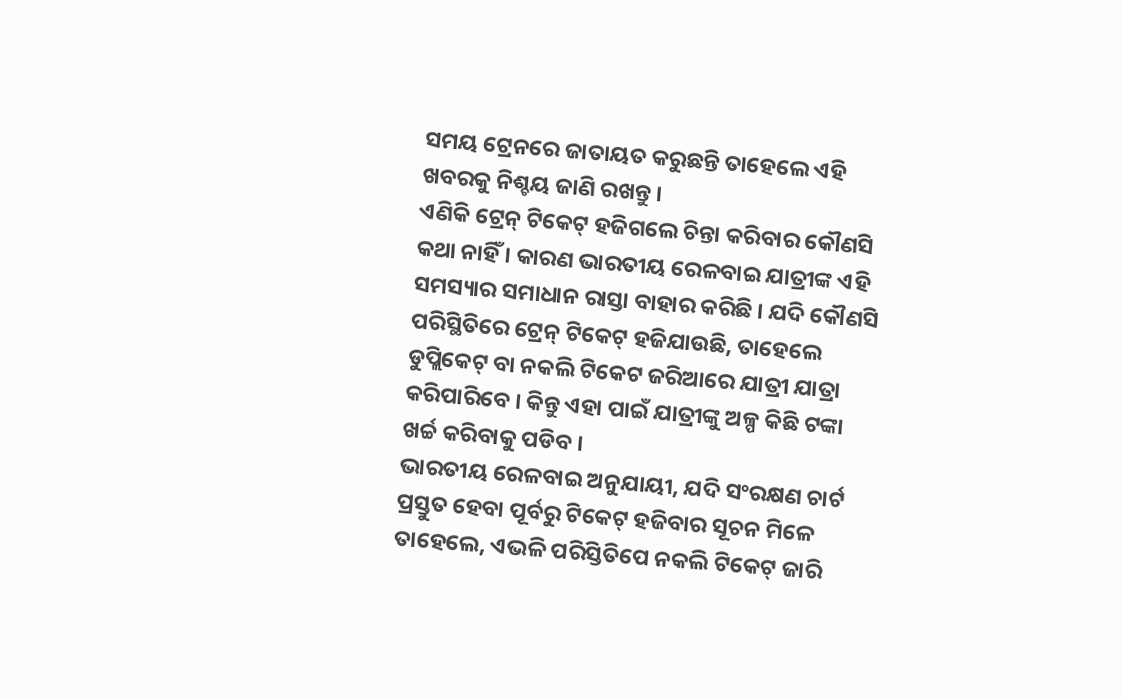ସମୟ ଟ୍ରେନରେ ଜାତାୟତ କରୁଛନ୍ତି ତାହେଲେ ଏହି ଖବରକୁ ନିଶ୍ଚୟ ଜାଣି ରଖନ୍ତୁ ।
ଏଣିକି ଟ୍ରେନ୍ ଟିକେଟ୍ ହଜିଗଲେ ଚିନ୍ତା କରିବାର କୌଣସି କଥା ନାହିଁ । କାରଣ ଭାରତୀୟ ରେଳବାଇ ଯାତ୍ରୀଙ୍କ ଏହି ସମସ୍ୟାର ସମାଧାନ ରାସ୍ତା ବାହାର କରିଛି । ଯଦି କୌଣସି ପରିସ୍ଥିତିରେ ଟ୍ରେନ୍ ଟିକେଟ୍ ହଜିଯାଉଛି, ତାହେଲେ ଡୁପ୍ଲିକେଟ୍ ବା ନକଲି ଟିକେଟ ଜରିଆରେ ଯାତ୍ରୀ ଯାତ୍ରା କରିପାରିବେ । କିନ୍ତୁ ଏହା ପାଇଁ ଯାତ୍ରୀଙ୍କୁ ଅଳ୍ପ କିଛି ଟଙ୍କା ଖର୍ଚ୍ଚ କରିବାକୁ ପଡିବ ।
ଭାରତୀୟ ରେଳବାଇ ଅନୁଯାୟୀ, ଯଦି ସଂରକ୍ଷଣ ଚାର୍ଟ ପ୍ରସ୍ତୁତ ହେବା ପୂର୍ବରୁ ଟିକେଟ୍ ହଜିବାର ସୂଚନ ମିଳେ ତାହେଲେ, ଏଭଳି ପରିସ୍ତିତିପେ ନକଲି ଟିକେଟ୍ ଜାରି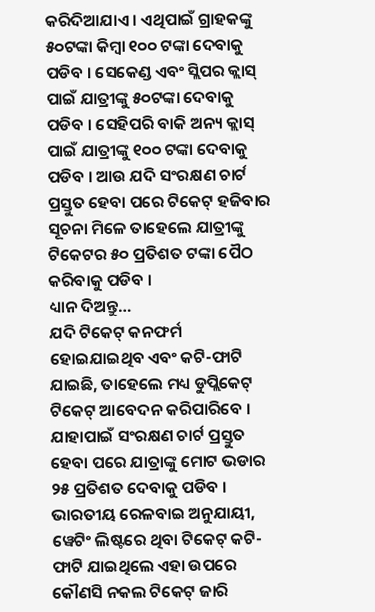କରିଦିଆଯାଏ । ଏଥିପାଇଁ ଗ୍ରାହକଙ୍କୁ ୫୦ଟଙ୍କା କିମ୍ବା ୧୦୦ ଟଙ୍କା ଦେବାକୁ ପଡିବ । ସେକେଣ୍ଡ ଏବଂ ସ୍ଲିପର କ୍ଲାସ୍ ପାଇଁ ଯାତ୍ରୀଙ୍କୁ ୫୦ଟଙ୍କା ଦେବାକୁ ପଡିବ । ସେହିପରି ବାକି ଅନ୍ୟ କ୍ଲାସ୍ ପାଇଁ ଯାତ୍ରୀଙ୍କୁ ୧୦୦ ଟଙ୍କା ଦେବାକୁ ପଡିବ । ଆଉ ଯଦି ସଂରକ୍ଷଣ ଚାର୍ଟ ପ୍ରସ୍ତୁତ ହେବା ପରେ ଟିକେଟ୍ ହଜିବାର ସୂଚନା ମିଳେ ତାହେଲେ ଯାତ୍ରୀଙ୍କୁ ଟିକେଟର ୫୦ ପ୍ରତିଶତ ଟଙ୍କା ପୈଠ କରିବାକୁ ପଡିବ ।
ଧ୍ୟାନ ଦିଅନ୍ତୁ…
ଯଦି ଟିକେଟ୍ କନଫର୍ମ ହୋଇଯାଇଥିବ ଏବଂ କଟି-ଫାଟି ଯାଇଛି, ତାହେଲେ ମଧ୍ୟ ଡୁପ୍ଲିକେଟ୍ ଟିକେଟ୍ ଆବେଦନ କରିପାରିବେ । ଯାହାପାଇଁ ସଂରକ୍ଷଣ ଚାର୍ଟ ପ୍ରସ୍ତୁତ ହେବା ପରେ ଯାତ୍ରାଙ୍କୁ ମୋଟ ଭଡାର ୨୫ ପ୍ରତିଶତ ଦେବାକୁ ପଡିବ ।
ଭାରତୀୟ ରେଳବାଇ ଅନୁଯାୟୀ, ୱେଟିଂ ଲିଷ୍ଟରେ ଥିବା ଟିକେଟ୍ କଟି-ଫାଟି ଯାଇଥିଲେ ଏହା ଉପରେ କୌଣସି ନକଲ ଟିକେଟ୍ ଜାରି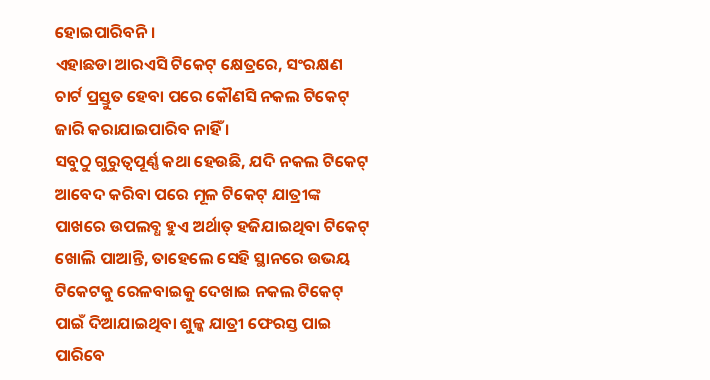ହୋଇପାରିବନି ।
ଏହାଛଡା ଆରଏସି ଟିକେଟ୍ କ୍ଷେତ୍ରରେ, ସଂରକ୍ଷଣ ଚାର୍ଟ ପ୍ରସ୍ତୁତ ହେବା ପରେ କୌଣସି ନକଲ ଟିକେଟ୍ ଜାରି କରାଯାଇପାରିବ ନାହିଁ ।
ସବୁଠୁ ଗୁରୁତ୍ୱପୂର୍ଣ୍ଣ କଥା ହେଉଛି, ଯଦି ନକଲ ଟିକେଟ୍ ଆବେଦ କରିବା ପରେ ମୂଳ ଟିକେଟ୍ ଯାତ୍ରୀଙ୍କ ପାଖରେ ଉପଲବ୍ଧ ହୁଏ ଅର୍ଥାତ୍ ହଜିଯାଇଥିବା ଟିକେଟ୍ ଖୋଲି ପାଆନ୍ତି, ତାହେଲେ ସେହି ସ୍ଥାନରେ ଉଭୟ ଟିକେଟକୁ ରେଳବାଇକୁ ଦେଖାଇ ନକଲ ଟିକେଟ୍ ପାଇଁ ଦିଆଯାଇଥିବା ଶୁଳ୍କ ଯାତ୍ରୀ ଫେରସ୍ତ ପାଇ ପାରିବେ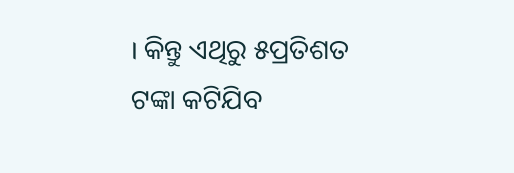। କିନ୍ତୁ ଏଥିରୁ ୫ପ୍ରତିଶତ ଟଙ୍କା କଟିଯିବ